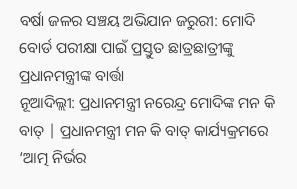ବର୍ଷା ଜଳର ସଞ୍ଚୟ ଅଭିଯାନ ଜରୁରୀ: ମୋଦି
ବୋର୍ଡ ପରୀକ୍ଷା ପାଇଁ ପ୍ରସ୍ତୁତ ଛାତ୍ରଛାତ୍ରୀଙ୍କୁ ପ୍ରଧାନମନ୍ତ୍ରୀଙ୍କ ବାର୍ତ୍ତା
ନୂଆଦିଲ୍ଲୀ: ପ୍ରଧାନମନ୍ତ୍ରୀ ନରେନ୍ଦ୍ର ମୋଦିଙ୍କ ମନ କି ବାତ୍ | ପ୍ରଧାନମନ୍ତ୍ରୀ ମନ କି ବାତ୍ କାର୍ଯ୍ୟକ୍ରମରେ ‘ଆତ୍ମ ନିର୍ଭର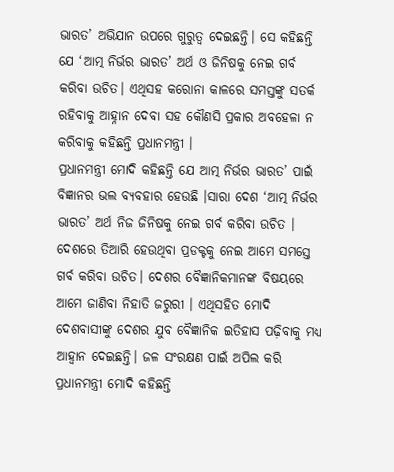ଭାରତ’ ଅଭିଯାନ ଉପରେ ଗୁରୁତ୍ୱ ଦେଇଛନ୍ତି। ସେ କହିଛନ୍ତି ଯେ ‘ଆତ୍ମ ନିର୍ଭର ଭାରତ’ ଅର୍ଥ ଓ ଜିନିଷକୁ ନେଇ ଗର୍ବ କରିବା ଉଚିତ। ଏଥିସହ କରୋନା କାଳରେ ସମସ୍ତଙ୍କୁ ସତର୍କ ରହିବାକୁ ଆହ୍ନାନ ଦେବା ସହ କୌଣସି ପ୍ରକାର ଅବହେଳା ନ କରିବାକୁ କହିଛନ୍ତି ପ୍ରଧାନମନ୍ତ୍ରୀ ।
ପ୍ରଧାନମନ୍ତ୍ରୀ ମୋଦି କହିଛନ୍ତି ଯେ ଆତ୍ମ ନିର୍ଭର ଭାରତ’ ପାଇଁ ବିଜ୍ଞାନର ଭଲ ବ୍ୟବହାର ହେଉଛି ।ସାରା ଦେଶ ‘ଆତ୍ମ ନିର୍ଭର ଭାରତ’ ଅର୍ଥ ନିଜ ଜିନିଷକୁ ନେଇ ଗର୍ବ କରିବା ଉଚିତ । ଦେଶରେ ତିଆରି ହେଉଥିବା ପ୍ରଡକ୍ଟକୁ ନେଇ ଆମେ ସମସ୍ତେ ଗର୍ବ କରିବା ଉଚିତ। ଦେଶର ବୈଜ୍ଞାନିକମାନଙ୍କ ବିଷୟରେ ଆମେ ଜାଣିବା ନିହାତି ଜରୁରୀ । ଏଥିସହିତ ମୋଦି ଦେଶବାସୀଙ୍କୁ ଦେଶର ଯୁବ ବୈଜ୍ଞାନିକ ଇତିହାସ ପଢ଼ିବାକୁ ମଧ୍ୟ ଆହ୍ୱାନ ଦେଇଛନ୍ତି। ଜଳ ସଂରକ୍ଷଣ ପାଇଁ ଅପିଲ କରି ପ୍ରଧାନମନ୍ତ୍ରୀ ମୋଦି କହିଛନ୍ତି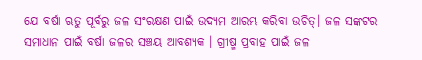ଯେ ବର୍ଷା ଋତୁ ପୂର୍ବରୁ ଜଳ ସଂରକ୍ଷଣ ପାଇଁ ଉଦ୍ୟମ ଆରମ୍ଭ କରିବା ଉଚିତ୍। ଜଳ ସଙ୍କଟର ସମାଧାନ ପାଇଁ ବର୍ଷା ଜଳର ସଞ୍ଚୟ ଆବଶ୍ୟକ । ଗ୍ରୀଷ୍ମ ପ୍ରବାହ ପାଇଁ ଜଳ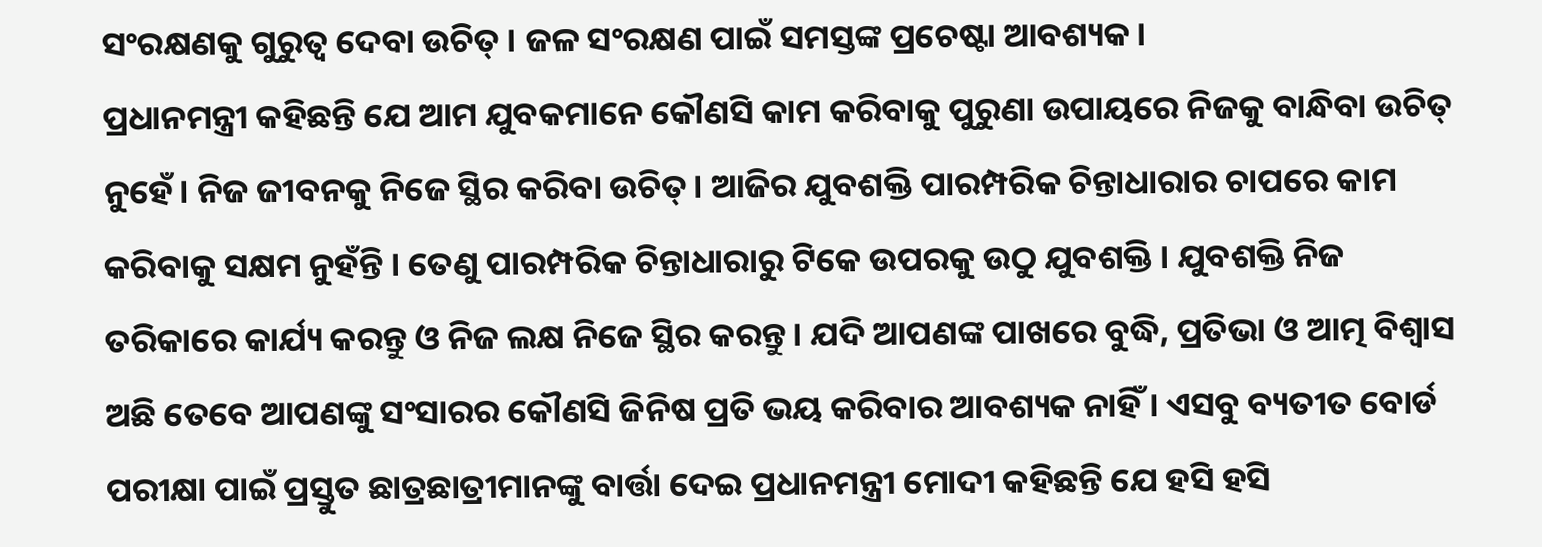ସଂରକ୍ଷଣକୁ ଗୁରୁତ୍ୱ ଦେବା ଉଚିତ୍ । ଜଳ ସଂରକ୍ଷଣ ପାଇଁ ସମସ୍ତଙ୍କ ପ୍ରଚେଷ୍ଟା ଆବଶ୍ୟକ।
ପ୍ରଧାନମନ୍ତ୍ରୀ କହିଛନ୍ତି ଯେ ଆମ ଯୁବକମାନେ କୌଣସି କାମ କରିବାକୁ ପୁରୁଣା ଉପାୟରେ ନିଜକୁ ବାନ୍ଧିବା ଉଚିତ୍ ନୁହେଁ। ନିଜ ଜୀବନକୁ ନିଜେ ସ୍ଥିର କରିବା ଉଚିତ୍। ଆଜିର ଯୁବଶକ୍ତି ପାରମ୍ପରିକ ଚିନ୍ତାଧାରାର ଚାପରେ କାମ କରିବାକୁ ସକ୍ଷମ ନୁହଁନ୍ତି । ତେଣୁ ପାରମ୍ପରିକ ଚିନ୍ତାଧାରାରୁ ଟିକେ ଉପରକୁ ଉଠୁ ଯୁବଶକ୍ତି । ଯୁବଶକ୍ତି ନିଜ ତରିକାରେ କାର୍ଯ୍ୟ କରନ୍ତୁ ଓ ନିଜ ଲକ୍ଷ ନିଜେ ସ୍ଥିର କରନ୍ତୁ। ଯଦି ଆପଣଙ୍କ ପାଖରେ ବୁଦ୍ଧି, ପ୍ରତିଭା ଓ ଆତ୍ମ ବିଶ୍ୱାସ ଅଛି ତେବେ ଆପଣଙ୍କୁ ସଂସାରର କୌଣସି ଜିନିଷ ପ୍ରତି ଭୟ କରିବାର ଆବଶ୍ୟକ ନାହିଁ । ଏସବୁ ବ୍ୟତୀତ ବୋର୍ଡ ପରୀକ୍ଷା ପାଇଁ ପ୍ରସ୍ତୁତ ଛାତ୍ରଛାତ୍ରୀମାନଙ୍କୁ ବାର୍ତ୍ତା ଦେଇ ପ୍ରଧାନମନ୍ତ୍ରୀ ମୋଦୀ କହିଛନ୍ତି ଯେ ହସି ହସି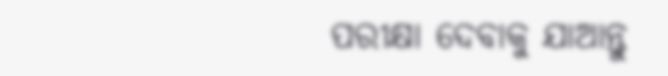ପରୀକ୍ଷା ଦେବାକୁ ଯାଆନ୍ତୁ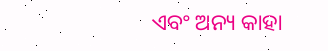ଏବଂ ଅନ୍ୟ କାହା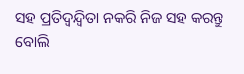ସହ ପ୍ରତିଦ୍ୱନ୍ଦ୍ୱିତା ନକରି ନିଜ ସହ କରନ୍ତୁ ବୋଲି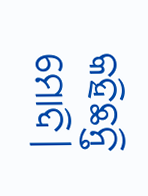କହିଛନ୍ତି ମୋଦି।